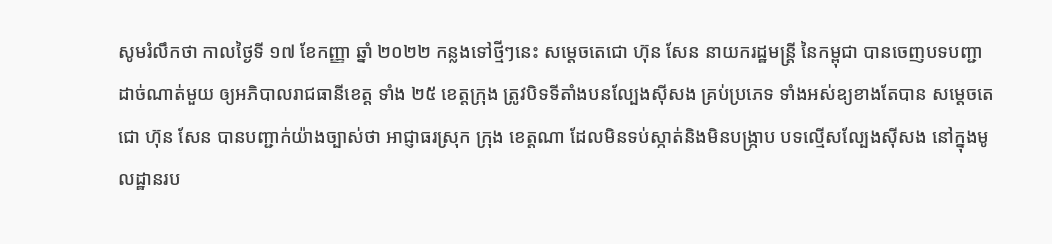សូមរំលឹកថា កាលថ្ងៃទី ១៧ ខែកញ្ញា ឆ្នាំ ២០២២ កន្លងទៅថ្មីៗនេះ សម្ដេចតេជោ ហ៊ុន សែន នាយករដ្ឋមន្ត្រី នៃកម្ពុជា បានចេញបទបញ្ជា ដាច់ណាត់មួយ ឲ្យអភិបាលរាជធានីខេត្ត ទាំង ២៥ ខេត្តក្រុង ត្រូវបិទទីតាំងបនល្បែងសុីសង គ្រប់ប្រភេទ ទាំងអស់ឧ្យខាងតែបាន សម្តេចតេជោ ហ៊ុន សែន បានបញ្ជាក់យ៉ាងច្បាស់ថា អាជ្ញាធរស្រុក ក្រុង ខេត្តណា ដែលមិនទប់ស្កាត់និងមិនបង្ក្រាប បទល្មើសល្បែងស៊ីសង នៅក្នុងមូលដ្ឋានរប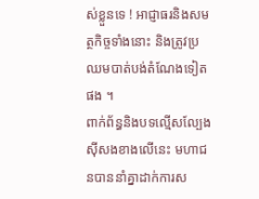ស់ខ្លួនទេ ! អាជ្ញាធរនិងសមត្ថកិច្ចទាំងនោះ និងត្រូវប្រឈមបាត់បង់តំណែងទៀតផង ។
ពាក់ព័ន្ធនិងបទល្មើសល្បែងស៊ីសងខាងលើនេះ មហាជនបាននាំគ្នាដាក់ការស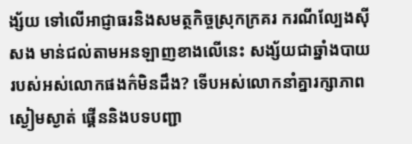ង្ស័យ ទៅលើអាជ្ញាធរនិងសមត្ថកិច្ចស្រុកក្រគរ ករណីល្បែងស៊ីសង មាន់ជល់តាមអនឡាញខាងលើនេះ សង្ស័យជាឆ្នាំងបាយ របស់អស់លោកផងក៌មិនដឹង? ទើបអស់លោកនាំគ្នារក្សាភាពស្ងៀមស្ងាត់ ផ្គើននិងបទបញ្ជា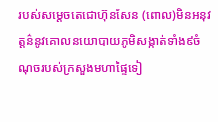របស់សម្តេចតេជោហ៊ុនសែន (ពោល)មិនអនុវត្តន៌នូវគោលនយោបាយភូមិសង្កាត់ទាំង៩ចំណុចរបស់ក្រសួងមហាផ្ទៃទៀ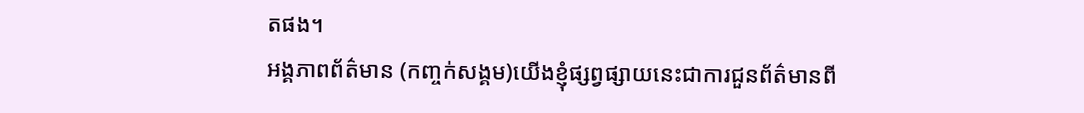តផង។
អង្គភាពព័ត៌មាន (កញ្ចក់សង្គម)យើងខ្ញុំផ្សព្វផ្សាយនេះជាការជួនព័ត៌មានពី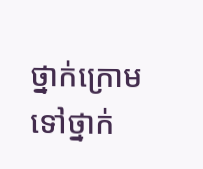ថ្នាក់ក្រោមទៅថ្នាក់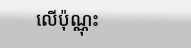លេីប៉ុណ្ណុះ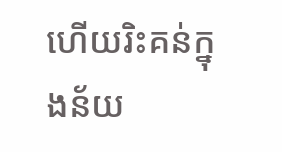ហេីយរិះគន់ក្នុងន័យ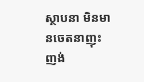ស្ថាបនា មិនមានចេតនាញុះញង់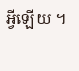អ្វីឡើយ ។